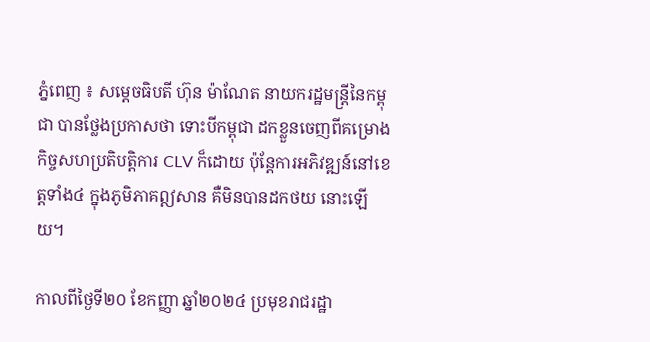ភ្នំពេញ ៖ សម្ដេចធិបតី ហ៊ុន ម៉ាណែត នាយករដ្ឋមន្ដ្រីនៃកម្ពុជា បានថ្លែងប្រកាសថា ទោះបីកម្ពុជា ដកខ្លួនចេញពីគម្រោងកិច្ចសហប្រតិបត្តិការ CLV ក៏ដោយ ប៉ុន្តែការអភិវឌ្ឍន៍នៅខេត្តទាំង៤ ក្នុងភូមិភាគឦសាន គឺមិនបានដកថយ នោះឡើយ។

កាលពីថ្ងៃទី២០ ខែកញ្ញា ឆ្នាំ២០២៤ ប្រមុខរាជរដ្ឋា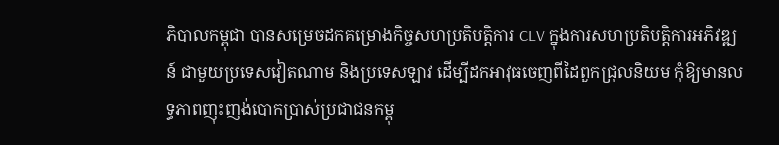ភិបាលកម្ពុជា បានសម្រេចដកគម្រោងកិច្ចសហប្រតិបត្តិការ CLV ក្នុងការសហប្រតិបត្តិការអភិវឌ្ឍន៍ ជាមួយប្រទេសវៀតណាម និងប្រទេសឡាវ ដើម្បីដកអាវុធចេញពីដៃពួកជ្រុលនិយម កុំឱ្យមានលទ្ធភាពញុះញង់បោកប្រាស់ប្រជាជនកម្ពុ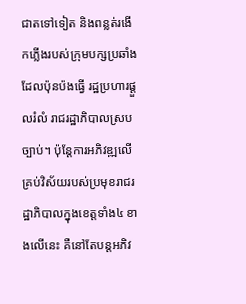ជាតទៅទៀត និងពន្លត់រងើកភ្លើងរបស់ក្រុមបក្សប្រឆាំងដែលប៉ុនប៉ងធ្វើ រដ្ឋប្រហារផ្ដួលរំលំ រាជរដ្ឋាភិបាលស្របច្បាប់។ ប៉ុន្តែការអភិវឌ្ឍលើគ្រប់វិស័យរបស់ប្រមុខរាជរដ្ឋាភិបាលក្នុងខេត្តទាំង៤ ខាងលើនេះ គឺនៅតែបន្តអភិវ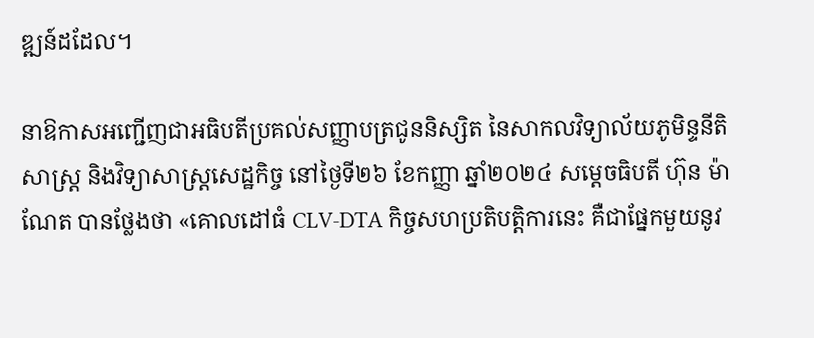ឌ្ឍន៍ដដែល។

នាឱកាសអញ្ជើញជាអធិបតីប្រគល់សញ្ញាបត្រជូននិស្សិត នៃសាកលវិទ្យាល័យភូមិន្ទនីតិសាស្ត្រ និងវិទ្យាសាស្ត្រសេដ្ឋកិច្ច នៅថ្ងៃទី២៦ ខែកញ្ញា ឆ្នាំ២០២៤ សម្ដេចធិបតី ហ៊ុន ម៉ាណែត បានថ្លែងថា «គោលដៅធំ CLV-DTA កិច្ចសហប្រតិបត្តិការនេះ គឺជាផ្នែកមួយនូវ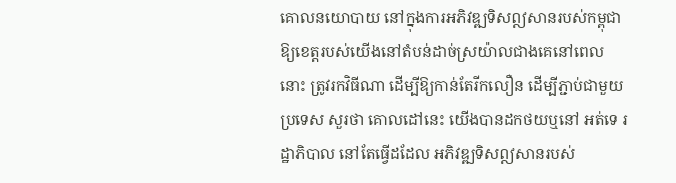គោលនយោបាយ នៅក្នុងការអភិវឌ្ឍទិសឦសានរបស់កម្ពុជា ឱ្យខេត្តរបស់យើងនៅតំបន់ដាច់ស្រយ៉ាលជាងគេនៅពេលនោះ ត្រូវរកវិធីណា ដើម្បីឱ្យកាន់តែរីកលឿន ដើម្បីភ្ជាប់ជាមួយប្រទេស សួរថា គោលដៅនេះ យើងបានដកថយឬនៅ អត់ទេ រដ្ឋាភិបាល នៅតែធ្វើដដែល អភិវឌ្ឍទិសឦសានរបស់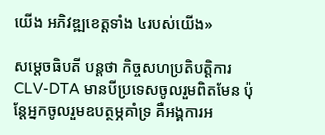យើង អភិវឌ្ឍខេត្តទាំង ៤របស់យើង»

សម្ដេចធិបតី បន្ដថា កិច្ចសហប្រតិបត្តិការ CLV-DTA មានបីប្រទេសចូលរួមពិតមែន ប៉ុន្ដែអ្នកចូលរួមឧបត្ថម្ភគាំទ្រ គឺអង្គការអ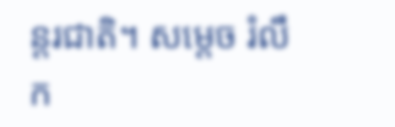ន្ដរជាតិ។ សម្ដេច រំលឹក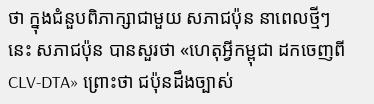ថា ក្នុងជំនួបពិភាក្សាជាមួយ សភាជប៉ុន នាពេលថ្មីៗនេះ សភាជប៉ុន បានសួរថា «ហេតុអ្វីកម្ពុជា ដកចេញពី CLV-DTA» ព្រោះថា ជប៉ុនដឹងច្បាស់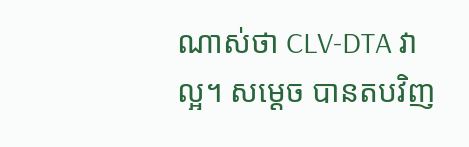ណាស់ថា CLV-DTA វាល្អ។ សម្ដេច បានតបវិញ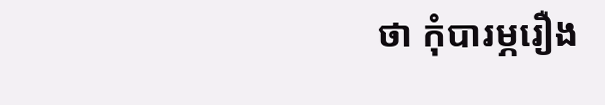ថា កុំបារម្ភរឿង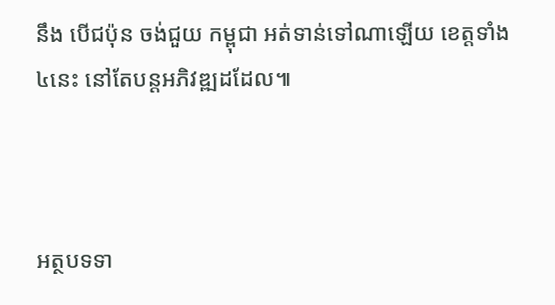នឹង បើជប៉ុន ចង់ជួយ កម្ពុជា អត់ទាន់ទៅណាឡើយ ខេត្តទាំង ៤នេះ នៅតែបន្ដអភិវឌ្ឍដដែល៕



អត្ថបទទា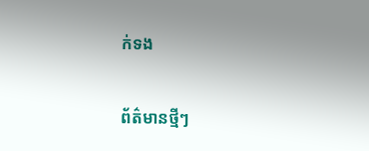ក់ទង

ព័ត៌មានថ្មីៗ